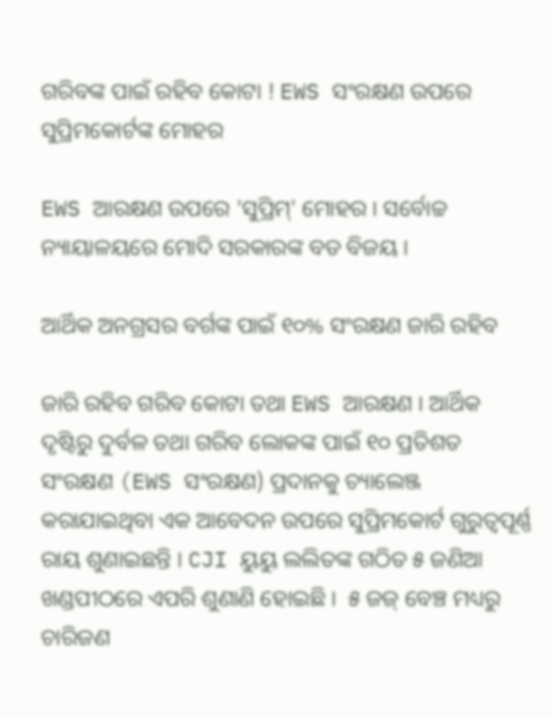ଗରିବଙ୍କ ପାଇଁ ରହିବ କୋଟା ! EWS ସଂରକ୍ଷଣ ଉପରେ ସୁପ୍ରିମକୋର୍ଟଙ୍କ ମୋହର

EWS ଆରକ୍ଷଣ ଉପରେ 'ସୁପ୍ରିମ୍‌' ମୋହର । ସର୍ବୋଚ୍ଚ ନ୍ୟାୟାଳୟରେ ମୋଦି ସରକାରଙ୍କ ବଡ ବିଜୟ ।

ଆର୍ଥିକ ଅନଗ୍ରସର ବର୍ଗଙ୍କ ପାଇଁ ୧୦% ସଂରକ୍ଷଣ ଜାରି ରହିବ

ଜାରି ରହିବ ଗରିବ କୋଟା ତଥା EWS ଆରକ୍ଷଣ । ଆର୍ଥିକ ଦୃଷ୍ଟିରୁ ଦୁର୍ବଳ ତଥା ଗରିବ ଲୋକଙ୍କ ପାଇଁ ୧୦ ପ୍ରତିଶତ ସଂରକ୍ଷଣ (EWS ସଂରକ୍ଷଣ) ପ୍ରଦାନକୁ ଚ୍ୟାଲେଞ୍ଜ କରାଯାଇଥିବା ଏକ ଆବେଦନ ଉପରେ ସୁପ୍ରିମକୋର୍ଟ ଗୁରୁତ୍ୱପୂର୍ଣ୍ଣ ରାୟ ଶୁଣାଇଛନ୍ତି । CJI ୟୁୟୁ ଲଲିତଙ୍କ ଗଠିତ ୫ ଜଣିଆ ଖଣ୍ଡପୀଠରେ ଏପରି ଶୁଣାଣି ହୋଇଛି ।  ୫ ଜଜ୍ ବେଞ୍ଚ ମଧ୍ୟରୁ ଚାରିଜଣ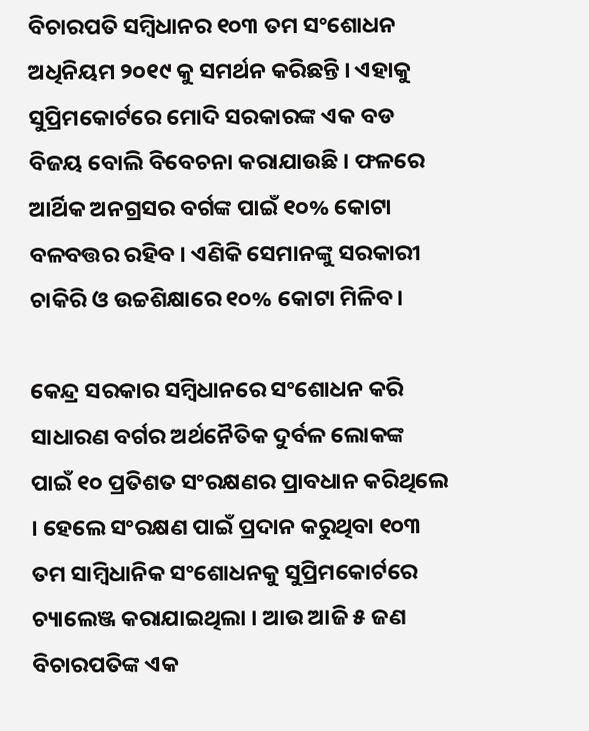ବିଚାରପତି ସମ୍ବିଧାନର ୧୦୩ ତମ ସଂଶୋଧନ ଅଧିନିୟମ ୨୦୧୯ କୁ ସମର୍ଥନ କରିଛନ୍ତି । ଏହାକୁ ସୁପ୍ରିମକୋର୍ଟରେ ମୋଦି ସରକାରଙ୍କ ଏକ ବଡ ବିଜୟ ବୋଲି ବିବେଚନା କରାଯାଉଛି । ଫଳରେ ଆର୍ଥିକ ଅନଗ୍ରସର ବର୍ଗଙ୍କ ପାଇଁ ୧୦% କୋଟା ବଳବତ୍ତର ରହିବ । ଏଣିକି ସେମାନଙ୍କୁ ସରକାରୀ ଚାକିରି ଓ ଉଚ୍ଚଶିକ୍ଷାରେ ୧୦% କୋଟା ମିଳିବ।

କେନ୍ଦ୍ର ସରକାର ସମ୍ବିଧାନରେ ସଂଶୋଧନ କରି ସାଧାରଣ ବର୍ଗର ଅର୍ଥନୈତିକ ଦୁର୍ବଳ ଲୋକଙ୍କ ପାଇଁ ୧୦ ପ୍ରତିଶତ ସଂରକ୍ଷଣର ପ୍ରାବଧାନ କରିଥିଲେ । ହେଲେ ସଂରକ୍ଷଣ ପାଇଁ ପ୍ରଦାନ କରୁଥିବା ୧୦୩ ତମ ସାମ୍ବିଧାନିକ ସଂଶୋଧନକୁ ସୁପ୍ରିମକୋର୍ଟରେ ଚ୍ୟାଲେଞ୍ଜ କରାଯାଇଥିଲା । ଆଉ ଆଜି ୫ ଜଣ ବିଚାରପତିଙ୍କ ଏକ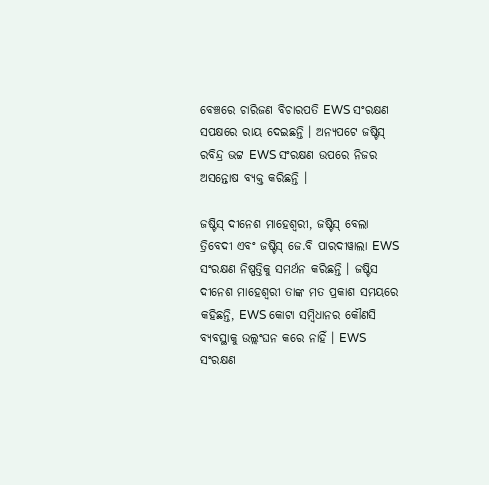ବେଞ୍ଚରେ ଚାରିଜଣ ବିଚାରପତି EWS ସଂରକ୍ଷଣ ସପକ୍ଷରେ ରାୟ ଦେଇଛନ୍ତି । ଅନ୍ୟପଟେ ଜଷ୍ଟିସ୍ ରବିନ୍ଦ୍ର ଭଟ୍ଟ EWS ସଂରକ୍ଷଣ ଉପରେ ନିଜର ଅସନ୍ତୋଷ ବ୍ୟକ୍ତ କରିଛନ୍ତି ।

ଜଷ୍ଟିସ୍ ଦୀନେଶ ମାହେଶ୍ୱରୀ, ଜଷ୍ଟିସ୍ ବେଲା ତ୍ରିବେଦୀ ଏବଂ ଜଷ୍ଟିସ୍ ଜେ.ବି ପାରଦୀୱାଲା EWS ସଂରକ୍ଷଣ ନିଷ୍ପତ୍ତିକୁ ସମର୍ଥନ କରିଛନ୍ତି । ଜଷ୍ଟିସ ଦୀନେଶ ମାହେଶ୍ୱରୀ ତାଙ୍କ ମତ ପ୍ରକାଶ ସମୟରେ କହିଛନ୍ତି, EWS କୋଟା ସମ୍ବିଧାନର କୌଣସି ବ୍ୟବସ୍ଥାକୁ ଉଲ୍ଲଂଘନ କରେ ନାହିଁ । EWS ସଂରକ୍ଷଣ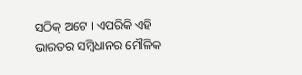ସଠିକ୍ ଅଟେ । ଏପରିକି ଏହି ଭାରତର ସମ୍ବିଧାନର ମୌଳିକ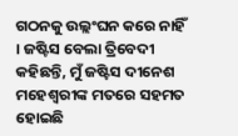ଗଠନକୁ ଉଲ୍ଲଂଘନ କରେ ନାହିଁ । ଜଷ୍ଟିସ ବେଲା ତ୍ରିବେଦୀ କହିଛନ୍ତି, ମୁଁ ଜଷ୍ଟିସ ଦୀନେଶ ମହେଶ୍ୱରୀଙ୍କ ମତରେ ସହମତ ହୋଇଛି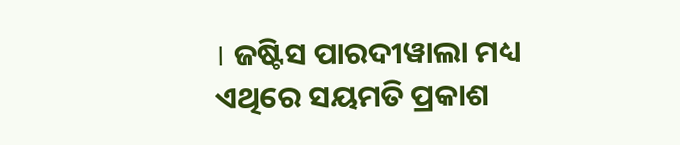। ଜଷ୍ଟିସ ପାରଦୀୱାଲା ମଧ୍ୟ ଏଥିରେ ସୟମତି ପ୍ରକାଶ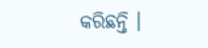କରିଛନ୍ତି ।